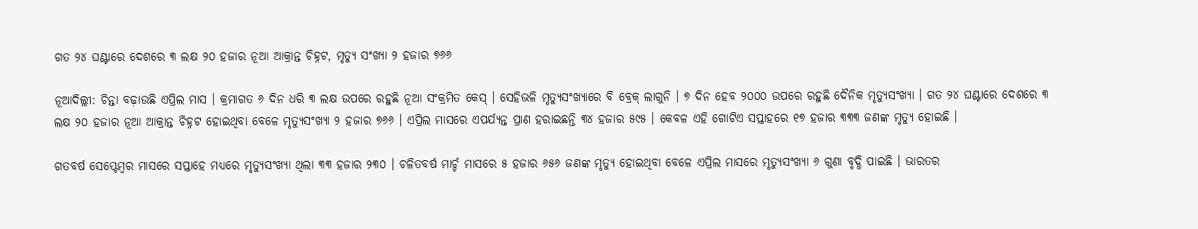ଗତ ୨୪ ଘଣ୍ଟାରେ ଦେଶରେ ୩ ଲକ୍ଷ ୨୦ ହଜାର ନୂଆ ଆକ୍ରାନ୍ତ ଚିହ୍ନଟ, ମୃତ୍ୟୁ ସଂଖ୍ୟା ୨ ହଜାର ୭୬୬

ନୂଆଦିଲ୍ଲୀ: ଚିନ୍ତା ବଢ଼ାଉଛି ଏପ୍ରିଲ ମାସ । କ୍ରମାଗତ ୬ ଦିନ ଧରି ୩ ଲକ୍ଷ ଉପରେ ରହୁଛି ନୂଆ ସଂକ୍ରମିତ କେସ୍‌ । ସେହିଭଳି ମୃତ୍ୟୁସଂଖ୍ୟାରେ ବି ବ୍ରେକ୍‌ ଲାଗୁନି । ୭ ଦିନ ହେବ ୨୦୦୦ ଉପରେ ରହୁଛି ଦୈନିକ ମୃତ୍ୟୁସଂଖ୍ୟା । ଗତ ୨୪ ଘଣ୍ଟାରେ ଦେଶରେ ୩ ଲକ୍ଷ ୨୦ ହଜାର ନୂଆ ଆକ୍ରାନ୍ତ ଚିହ୍ନଟ ହୋଇଥିବା ବେଳେ ମୃତ୍ୟୁସଂଖ୍ୟା ୨ ହଜାର ୭୬୬ । ଏପ୍ରିଲ ମାସରେ ଏପର୍ଯ୍ୟନ୍ତ ପ୍ରାଣ ହରାଇଛନ୍ତି ୩୪ ହଜାର ୫୯୫ । କେବଳ ଏହି ଗୋଟିଏ ସପ୍ତାହରେ ୧୭ ହଜାର ୩୩୩ ଜଣଙ୍କ ମୃତ୍ୟୁ ହୋଇଛି ।

ଗତବର୍ଷ ସେପ୍ଟେମ୍ବର ମାସରେ ସପ୍ତାହେ ମଧ୍ୟରେ ମୃତ୍ୟୁସଂଖ୍ୟା ଥିଲା ୩୩ ହଜାର ୨୩୦ । ଚଳିତବର୍ଷ ମାର୍ଚ୍ଚ ମାସରେ ୫ ହଜାର ୬୫୬ ଜଣଙ୍କ ମୃତ୍ୟୁ ହୋଇଥିବା ବେଳେ ଏପ୍ରିଲ ମାସରେ ମୃତ୍ୟୁସଂଖ୍ୟା ୬ ଗୁଣା ବୃଦ୍ଧି ପାଇଛି । ଭାରତର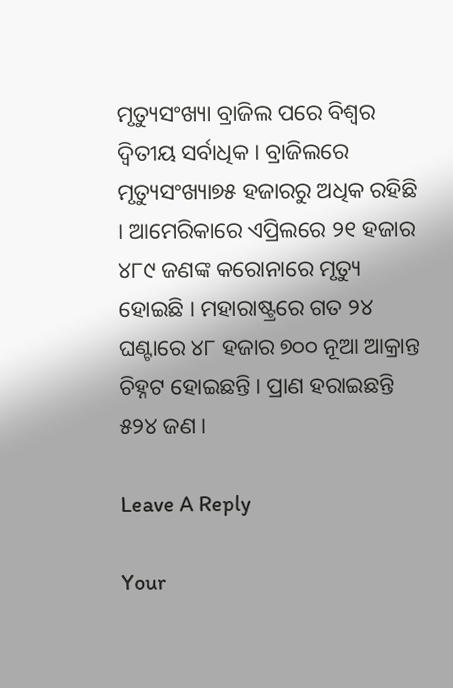ମୃତ୍ୟୁସଂଖ୍ୟା ବ୍ରାଜିଲ ପରେ ବିଶ୍ୱର ଦ୍ୱିତୀୟ ସର୍ବାଧିକ । ବ୍ରାଜିଲରେ ମୃତ୍ୟୁସଂଖ୍ୟା୭୫ ହଜାରରୁ ଅଧିକ ରହିଛି । ଆମେରିକାରେ ଏପ୍ରିଲରେ ୨୧ ହଜାର ୪୮୯ ଜଣଙ୍କ କରୋନାରେ ମୃତ୍ୟୁ ହୋଇଛି । ମହାରାଷ୍ଟ୍ରରେ ଗତ ୨୪ ଘଣ୍ଟାରେ ୪୮ ହଜାର ୭୦୦ ନୂଆ ଆକ୍ରାନ୍ତ ଚିହ୍ନଟ ହୋଇଛନ୍ତି । ପ୍ରାଣ ହରାଇଛନ୍ତି ୫୨୪ ଜଣ ।

Leave A Reply

Your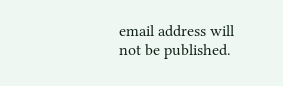email address will not be published.